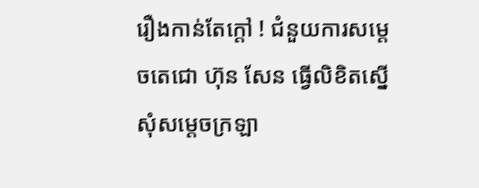រឿងកាន់តែក្តៅ ! ជំនួយការសម្តេចតេជោ ហ៊ុន សែន ធ្វើលិខិតស្នើសុំសម្ដេចក្រឡា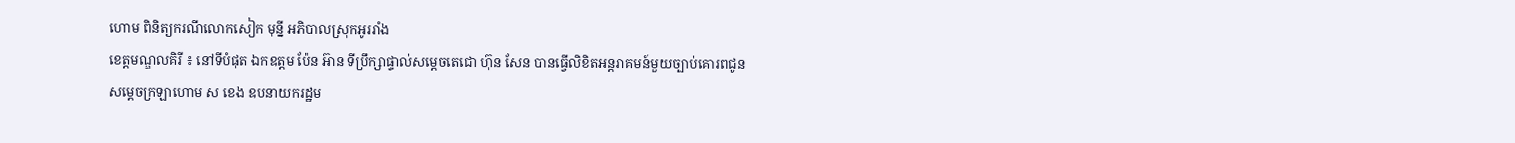ហោម ពិនិត្យករណីលោកសៀក មុន្នី អភិបាលស្រុកអូររាំង
ខេត្តមណ្ឌលគិរី ៖ នៅទីបំផុត ឯកឧត្តម ប៉ែន អ៊ាន ទីប្រឹក្សាផ្ទាល់សម្ដេចតេជោ ហ៊ុន សែន បានធ្វើលិខិតអន្តរាគមន៍មួយច្បាប់គោរពជូនសម្ដេចក្រឡាហោម ស ខេង ឧបនាយករដ្ឋម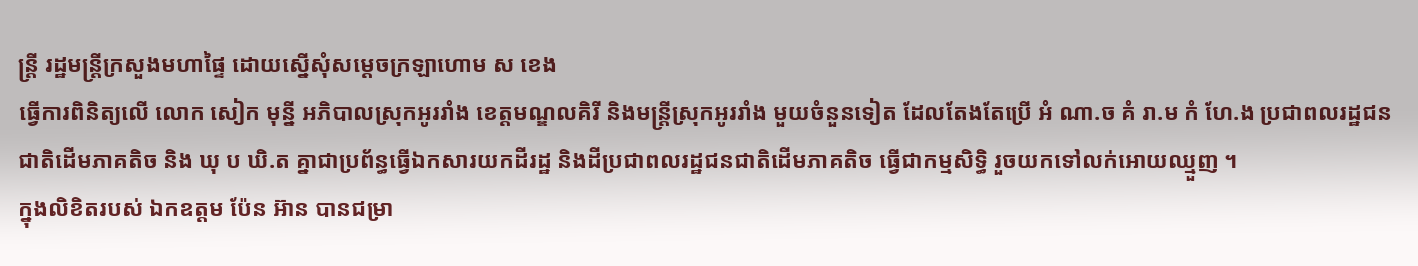ន្ត្រី រដ្ឋមន្ត្រីក្រសួងមហាផ្ទៃ ដោយស្នើសុំសម្ដេចក្រឡាហោម ស ខេង
ធ្វើការពិនិត្យលើ លោក សៀក មុន្នី អភិបាលស្រុកអូររាំង ខេត្តមណ្ឌលគិរី និងមន្ត្រីស្រុកអូររាំង មួយចំនួនទៀត ដែលតែងតែប្រើ អំ ណា.ច គំ រា.ម កំ ហែ.ង ប្រជាពលរដ្ឋជនជាតិដើមភាគតិច និង ឃុ ប ឃិ.ត គ្នាជាប្រព័ន្ធធ្វើឯកសារយកដីរដ្ឋ និងដីប្រជាពលរដ្ឋជនជាតិដើមភាគតិច ធ្វើជាកម្មសិទ្ធិ រួចយកទៅលក់អោយឈ្មួញ ។
ក្នុងលិខិតរបស់ ឯកឧត្តម ប៉ែន អ៊ាន បានជម្រា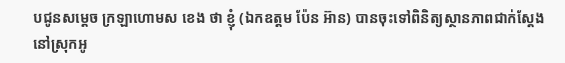បជូនសម្តេច ក្រឡាហោមស ខេង ថា ខ្ញុំ (ឯកឧត្តម ប៉ែន អ៊ាន) បានចុះទៅពិនិត្យស្ថានភាពជាក់ស្តែង នៅស្រុកអូ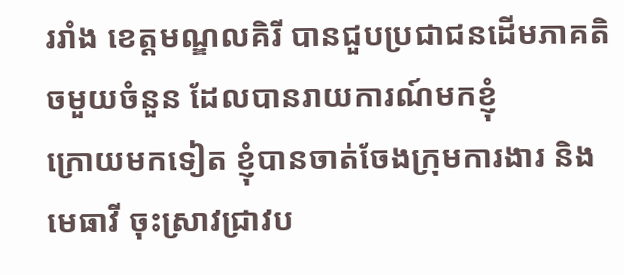ររាំង ខេត្តមណ្ឌលគិរី បានជួបប្រជាជនដើមភាគតិចមួយចំនួន ដែលបានរាយការណ៍មកខ្ញុំ
ក្រោយមកទៀត ខ្ញុំបានចាត់ចែងក្រុមការងារ និងមេធាវី ចុះស្រាវជ្រាវប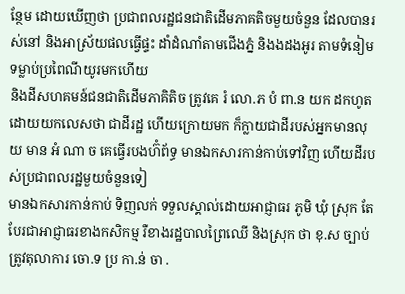ន្ថែម ដោយឃើញថា ប្រជាពលរដ្ឋជនជាតិដើមភាគតិចមួយចំនួន ដែលបានរស់នៅ និងអាស្រ័យផលធ្វើផ្ទះ ដាំដំណាំតាមជើងភ្នំ និងងដងអូរ តាមទំនៀម ទម្លាប់ប្រពៃណីយូរមកហើយ
និងដីសហគមន៍ជនជាតិដើមភាគិតិច ត្រូវគេ រំ លោ.ភ បំ ពា.ន យក ដកហូត ដោយយកលេសថា ជាដីរដ្ឋ ហើយក្រោយមក ក៏ក្លាយជាដីរបស់អ្នកមានលុយ មាន អំ ណា ច គេធ្វើរបងហ៊ំព័ទ្ធ មានឯកសារកាន់កាប់ទៅវិញ ហើយដីរបស់ប្រជាពលរដ្ឋមួយចំនួនទៀ
មានឯកសារកាន់កាប់ ទិញលក់ ទទួលស្គាល់ដោយអាជ្ញាធរ ភូមិ ឃុំ ស្រុក តែបែរជាអាជ្ញាធរខាងកសិកម្ម រឺខាងរដ្ឋបាលព្រៃឈើ និងស្រុក ថា ខុ.ស ច្បាប់ ត្រូវតុលាការ ចោ.ទ ប្រ កា.ន់ ចា .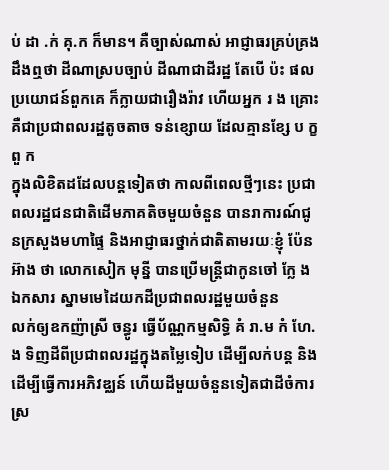ប់ ដា .ក់ គុ.ក ក៏មាន។ គឺច្បាស់ណាស់ អាជ្ញាធរគ្រប់គ្រង ដឹងឮថា ដីណាស្របច្បាប់ ដីណាជាដីរដ្ឋ តែបើ ប៉ះ ផលប្រយោជន៍ពួកគេ ក៏ក្លាយជារឿងរ៉ាវ ហើយអ្នក រ ង គ្រោះ គឺជាប្រជាពលរដ្ឋតូចតាច ទន់ខ្សោយ ដែលគ្មានខ្សែ ប ក្ខ ពួ ក
ក្នុងលិខិតដដែលបន្តទៀតថា កាលពីពេលថ្មីៗនេះ ប្រជាពលរដ្ឋជនជាតិដើមភាគតិចមួយចំនួន បានរាការណ៍ជូនក្រសួងមហាផ្ទៃ និងអាជ្ញាធរថ្នាក់ជាតិតាមរយៈខ្ញុំ ប៉ែន អ៊ាង ថា លោកសៀក មុន្នី បានប្រើមន្ត្រីជាកូនចៅ ក្លែ ង ឯកសារ ស្នាមមេដៃយកដីប្រជាពលរដ្ឋមួយចំនួន
លក់ឲ្យឧកញ៉ាស្រី ចន្ធូរ ធ្វើប័ណ្ណកម្មសិទ្ធិ គំ រា.ម កំ ហែ.ង ទិញដីពីប្រជាពលរដ្ឋក្នុងតម្លៃទៀប ដើម្បីលក់បន្ត និងដើម្បីធ្វើការអភិវឌ្ឈន៍ ហើយដីមួយចំនួនទៀតជាដីចំការស្រ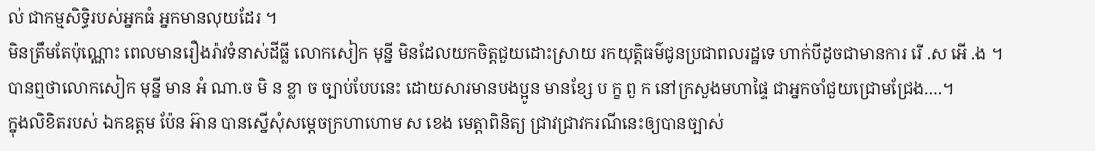ល់ ជាកម្មសិទ្ធិរបស់អ្នកធំ អ្នកមានលុយដែរ ។
មិនត្រឹមតែប៉ុណ្ណោះ ពេលមានរឿងរ៉ាវទំនាស់ដីធ្លី លោកសៀក មុន្នី មិនដែលយកចិត្តជួយដោះស្រាយ រកយុត្តិធម៌ជូនប្រជាពលរដ្ឋទេ ហាក់បីដូចជាមានការ រើ .ស អើ .ង ។
បានឮថាលោកសៀក មុន្នី មាន អំ ណា.ច មិ ន ខ្លា ច ច្បាប់បែបនេះ ដោយសារមានបងប្អូន មានខ្សែ ប ក្ខ ពួ ក នៅក្រសួងមហាផ្ទៃ ជាអ្នកចាំជួយជ្រោមជ្រែង….។
ក្នុងលិខិតរបស់ ឯកឧត្តម ប៉ែន អ៊ាន បានស្នើសុំសម្តេចក្រហាហោម ស ខេង មេត្តាពិនិត្យ ជ្រាវជ្រាវករណីនេះឲ្យបានច្បាស់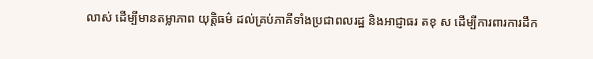លាស់ ដើម្បីមានតម្លាភាព យុត្តិធម៌ ដល់គ្រប់ភាគីទាំងប្រជាពលរដ្ឋ និងអាជ្ញាធរ តខុ ស ដើម្បីការពារការដឹក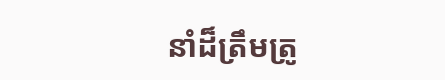នាំដ៏ត្រឹមត្រូ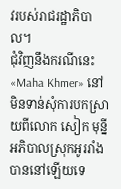វរបស់រាជរដ្ឋាភិបាល។
ជុំវិញនឹងករណីនេះ «Maha Khmer» នៅមិនទាន់សុំការបកស្រាយពីលោក សៀក មុន្នី អភិបាលស្រុកអូររាំង បាននៅឡើយទេ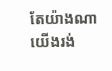តែយ៉ាងណា យើងរង់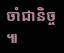ចាំជានិច្ច ៕